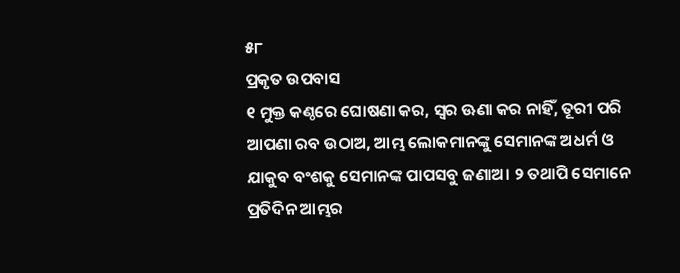୫୮
ପ୍ରକୃତ ଉପବାସ
୧ ମୁକ୍ତ କଣ୍ଠରେ ଘୋଷଣା କର, ସ୍ୱର ଊଣା କର ନାହିଁ, ତୂରୀ ପରି ଆପଣା ରବ ଉଠାଅ, ଆମ୍ଭ ଲୋକମାନଙ୍କୁ ସେମାନଙ୍କ ଅଧର୍ମ ଓ ଯାକୁବ ବଂଶକୁ ସେମାନଙ୍କ ପାପସବୁ ଜଣାଅ। ୨ ତଥାପି ସେମାନେ ପ୍ରତିଦିନ ଆମ୍ଭର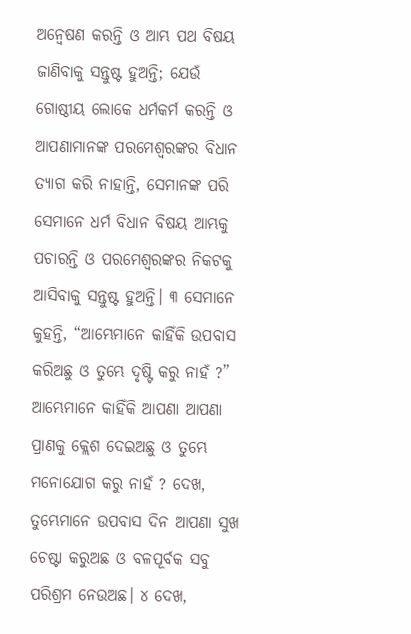ଅନ୍ୱେଷଣ କରନ୍ତି ଓ ଆମ୍ଭ ପଥ ବିଷୟ ଜାଣିବାକୁ ସନ୍ତୁଷ୍ଟ ହୁଅନ୍ତି; ଯେଉଁ ଗୋଷ୍ଠୀୟ ଲୋକେ ଧର୍ମକର୍ମ କରନ୍ତି ଓ ଆପଣାମାନଙ୍କ ପରମେଶ୍ୱରଙ୍କର ବିଧାନ ତ୍ୟାଗ କରି ନାହାନ୍ତି, ସେମାନଙ୍କ ପରି ସେମାନେ ଧର୍ମ ବିଧାନ ବିଷୟ ଆମ୍ଭକୁ ପଚାରନ୍ତି ଓ ପରମେଶ୍ୱରଙ୍କର ନିକଟକୁ ଆସିବାକୁ ସନ୍ତୁଷ୍ଟ ହୁଅନ୍ତି। ୩ ସେମାନେ କୁହନ୍ତି, “ଆମ୍ଭେମାନେ କାହିଁକି ଉପବାସ କରିଅଛୁ ଓ ତୁମ୍ଭେ ଦୃଷ୍ଟି କରୁ ନାହଁ ?” ଆମ୍ଭେମାନେ କାହିଁକି ଆପଣା ଆପଣା ପ୍ରାଣକୁ କ୍ଲେଶ ଦେଇଅଛୁ ଓ ତୁମ୍ଭେ ମନୋଯୋଗ କରୁ ନାହଁ ? ଦେଖ, ତୁମ୍ଭେମାନେ ଉପବାସ ଦିନ ଆପଣା ସୁଖ ଚେଷ୍ଟା କରୁଅଛ ଓ ବଳପୂର୍ବକ ସବୁ ପରିଶ୍ରମ ନେଉଅଛ। ୪ ଦେଖ,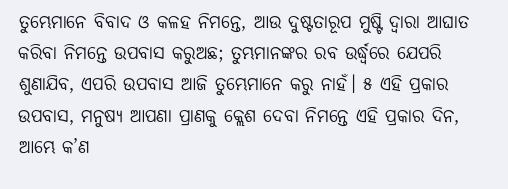ତୁମ୍ଭେମାନେ ବିବାଦ ଓ କଳହ ନିମନ୍ତେ, ଆଉ ଦୁଷ୍ଟତାରୂପ ମୁଷ୍ଟି ଦ୍ୱାରା ଆଘାତ କରିବା ନିମନ୍ତେ ଉପବାସ କରୁଅଛ; ତୁମ୍ଭମାନଙ୍କର ରବ ଉର୍ଦ୍ଧ୍ୱରେ ଯେପରି ଶୁଣାଯିବ, ଏପରି ଉପବାସ ଆଜି ତୁମ୍ଭେମାନେ କରୁ ନାହଁ। ୫ ଏହି ପ୍ରକାର ଉପବାସ, ମନୁଷ୍ୟ ଆପଣା ପ୍ରାଣକୁ କ୍ଲେଶ ଦେବା ନିମନ୍ତେ ଏହି ପ୍ରକାର ଦିନ, ଆମ୍ଭେ କ’ଣ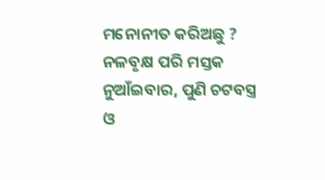ମନୋନୀତ କରିଅଛୁ ? ନଳବୃକ୍ଷ ପରି ମସ୍ତକ ନୁଆଁଇବାର, ପୁଣି ଚଟବସ୍ତ୍ର ଓ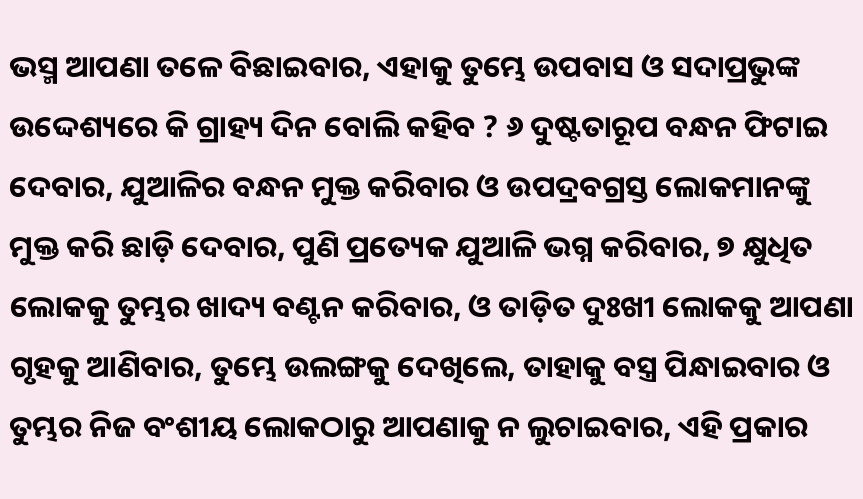ଭସ୍ମ ଆପଣା ତଳେ ବିଛାଇବାର, ଏହାକୁ ତୁମ୍ଭେ ଉପବାସ ଓ ସଦାପ୍ରଭୁଙ୍କ ଉଦ୍ଦେଶ୍ୟରେ କି ଗ୍ରାହ୍ୟ ଦିନ ବୋଲି କହିବ ? ୬ ଦୁଷ୍ଟତାରୂପ ବନ୍ଧନ ଫିଟାଇ ଦେବାର, ଯୁଆଳିର ବନ୍ଧନ ମୁକ୍ତ କରିବାର ଓ ଉପଦ୍ରବଗ୍ରସ୍ତ ଲୋକମାନଙ୍କୁ ମୁକ୍ତ କରି ଛାଡ଼ି ଦେବାର, ପୁଣି ପ୍ରତ୍ୟେକ ଯୁଆଳି ଭଗ୍ନ କରିବାର, ୭ କ୍ଷୁଧିତ ଲୋକକୁ ତୁମ୍ଭର ଖାଦ୍ୟ ବଣ୍ଟନ କରିବାର, ଓ ତାଡ଼ିତ ଦୁଃଖୀ ଲୋକକୁ ଆପଣା ଗୃହକୁ ଆଣିବାର, ତୁମ୍ଭେ ଉଲଙ୍ଗକୁ ଦେଖିଲେ, ତାହାକୁ ବସ୍ତ୍ର ପିନ୍ଧାଇବାର ଓ ତୁମ୍ଭର ନିଜ ବଂଶୀୟ ଲୋକଠାରୁ ଆପଣାକୁ ନ ଲୁଚାଇବାର, ଏହି ପ୍ରକାର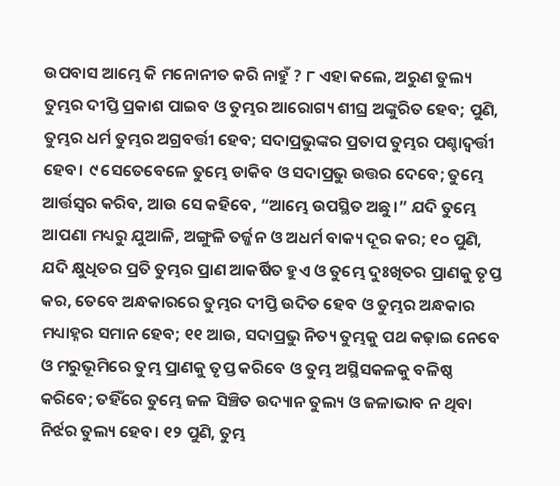ଉପବାସ ଆମ୍ଭେ କି ମନୋନୀତ କରି ନାହୁଁ ? ୮ ଏହା କଲେ, ଅରୁଣ ତୁଲ୍ୟ ତୁମ୍ଭର ଦୀପ୍ତି ପ୍ରକାଶ ପାଇବ ଓ ତୁମ୍ଭର ଆରୋଗ୍ୟ ଶୀଘ୍ର ଅଙ୍କୁରିତ ହେବ; ପୁଣି, ତୁମ୍ଭର ଧର୍ମ ତୁମ୍ଭର ଅଗ୍ରବର୍ତ୍ତୀ ହେବ; ସଦାପ୍ରଭୁଙ୍କର ପ୍ରତାପ ତୁମ୍ଭର ପଶ୍ଚାଦ୍ବର୍ତ୍ତୀ ହେବ। ୯ ସେତେବେଳେ ତୁମ୍ଭେ ଡାକିବ ଓ ସଦାପ୍ରଭୁ ଉତ୍ତର ଦେବେ; ତୁମ୍ଭେ ଆର୍ତ୍ତସ୍ୱର କରିବ, ଆଉ ସେ କହିବେ, “ଆମ୍ଭେ ଉପସ୍ଥିତ ଅଛୁ।” ଯଦି ତୁମ୍ଭେ ଆପଣା ମଧ୍ୟରୁ ଯୁଆଳି, ଅଙ୍ଗୁଳି ତର୍ଜ୍ଜନ ଓ ଅଧର୍ମ ବାକ୍ୟ ଦୂର କର; ୧୦ ପୁଣି, ଯଦି କ୍ଷୁଧିତର ପ୍ରତି ତୁମ୍ଭର ପ୍ରାଣ ଆକର୍ଷିତ ହୁଏ ଓ ତୁମ୍ଭେ ଦୁଃଖିତର ପ୍ରାଣକୁ ତୃପ୍ତ କର, ତେବେ ଅନ୍ଧକାରରେ ତୁମ୍ଭର ଦୀପ୍ତି ଉଦିତ ହେବ ଓ ତୁମ୍ଭର ଅନ୍ଧକାର ମଧ୍ୟାହ୍ନର ସମାନ ହେବ; ୧୧ ଆଉ, ସଦାପ୍ରଭୁ ନିତ୍ୟ ତୁମ୍ଭକୁ ପଥ କଢ଼ାଇ ନେବେ ଓ ମରୁଭୂମିରେ ତୁମ୍ଭ ପ୍ରାଣକୁ ତୃପ୍ତ କରିବେ ଓ ତୁମ୍ଭ ଅସ୍ଥିସକଳକୁ ବଳିଷ୍ଠ କରିବେ; ତହିଁରେ ତୁମ୍ଭେ ଜଳ ସିଞ୍ଚିତ ଉଦ୍ୟାନ ତୁଲ୍ୟ ଓ ଜଳାଭାବ ନ ଥିବା ନିର୍ଝର ତୁଲ୍ୟ ହେବ। ୧୨ ପୁଣି, ତୁମ୍ଭ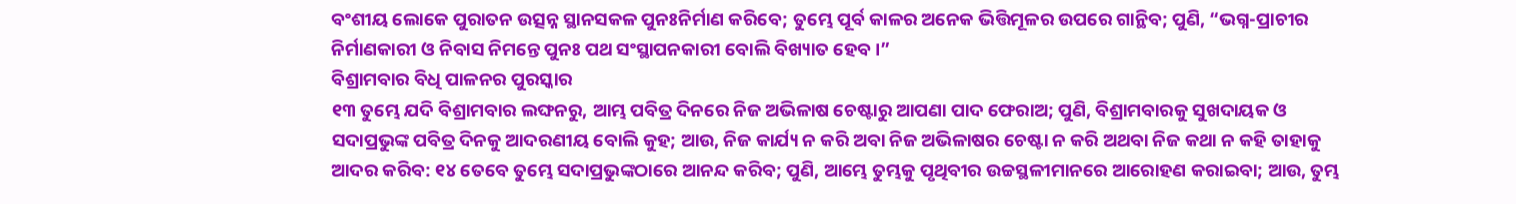ବଂଶୀୟ ଲୋକେ ପୁରାତନ ଉତ୍ସନ୍ନ ସ୍ଥାନସକଳ ପୁନଃନିର୍ମାଣ କରିବେ; ତୁମ୍ଭେ ପୂର୍ବ କାଳର ଅନେକ ଭିତ୍ତିମୂଳର ଉପରେ ଗାନ୍ଥିବ; ପୁଣି, “ଭଗ୍ନ-ପ୍ରାଚୀର ନିର୍ମାଣକାରୀ ଓ ନିବାସ ନିମନ୍ତେ ପୁନଃ ପଥ ସଂସ୍ଥାପନକାରୀ ବୋଲି ବିଖ୍ୟାତ ହେବ।”
ବିଶ୍ରାମବାର ବିଧି ପାଳନର ପୁରସ୍କାର
୧୩ ତୁମ୍ଭେ ଯଦି ବିଶ୍ରାମବାର ଲଙ୍ଘନରୁ, ଆମ୍ଭ ପବିତ୍ର ଦିନରେ ନିଜ ଅଭିଳାଷ ଚେଷ୍ଟାରୁ ଆପଣା ପାଦ ଫେରାଅ; ପୁଣି, ବିଶ୍ରାମବାରକୁ ସୁଖଦାୟକ ଓ ସଦାପ୍ରଭୁଙ୍କ ପବିତ୍ର ଦିନକୁ ଆଦରଣୀୟ ବୋଲି କୁହ; ଆଉ, ନିଜ କାର୍ଯ୍ୟ ନ କରି ଅବା ନିଜ ଅଭିଳାଷର ଚେଷ୍ଟା ନ କରି ଅଥବା ନିଜ କଥା ନ କହି ତାହାକୁ ଆଦର କରିବ: ୧୪ ତେବେ ତୁମ୍ଭେ ସଦାପ୍ରଭୁଙ୍କଠାରେ ଆନନ୍ଦ କରିବ; ପୁଣି, ଆମ୍ଭେ ତୁମ୍ଭକୁ ପୃଥିବୀର ଉଚ୍ଚସ୍ଥଳୀମାନରେ ଆରୋହଣ କରାଇବା; ଆଉ, ତୁମ୍ଭ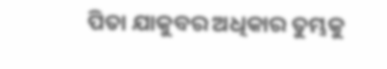ପିତା ଯାକୁବର ଅଧିକାର ତୁମ୍ଭକୁ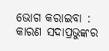ଭୋଗ କରାଇବା : କାରଣ ସଦାପ୍ରଭୁଙ୍କର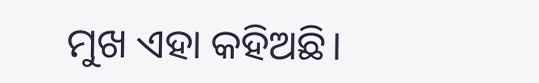ମୁଖ ଏହା କହିଅଛି।